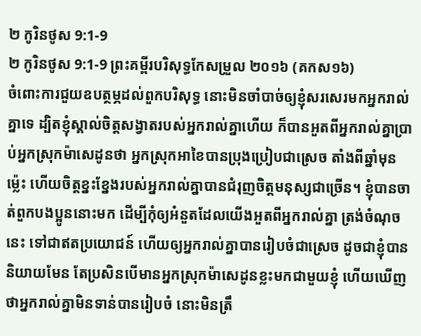២ កូរិនថូស 9:1-9
២ កូរិនថូស 9:1-9 ព្រះគម្ពីរបរិសុទ្ធកែសម្រួល ២០១៦ (គកស១៦)
ចំពោះការជួយឧបត្ថម្ភដល់ពួកបរិសុទ្ធ នោះមិនចាំបាច់ឲ្យខ្ញុំសរសេរមកអ្នករាល់គ្នាទេ ដ្បិតខ្ញុំស្គាល់ចិត្តសង្វាតរបស់អ្នករាល់គ្នាហើយ ក៏បានអួតពីអ្នករាល់គ្នាប្រាប់អ្នកស្រុកម៉ាសេដូនថា អ្នកស្រុកអាខៃបានប្រុងប្រៀបជាស្រេច តាំងពីឆ្នាំមុនម៉្លេះ ហើយចិត្តខ្នះខ្នែងរបស់អ្នករាល់គ្នាបានជំរុញចិត្តមនុស្សជាច្រើន។ ខ្ញុំបានចាត់ពួកបងប្អូននោះមក ដើម្បីកុំឲ្យអំនួតដែលយើងអួតពីអ្នករាល់គ្នា ត្រង់ចំណុចនេះ ទៅជាឥតប្រយោជន៍ ហើយឲ្យអ្នករាល់គ្នាបានរៀបចំជាស្រេច ដូចជាខ្ញុំបាននិយាយមែន តែប្រសិនបើមានអ្នកស្រុកម៉ាសេដូនខ្លះមកជាមួយខ្ញុំ ហើយឃើញថាអ្នករាល់គ្នាមិនទាន់បានរៀបចំ នោះមិនត្រឹ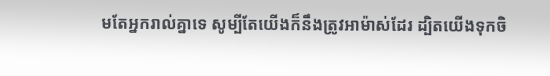មតែអ្នករាល់គ្នាទេ សូម្បីតែយើងក៏នឹងត្រូវអាម៉ាស់ដែរ ដ្បិតយើងទុកចិ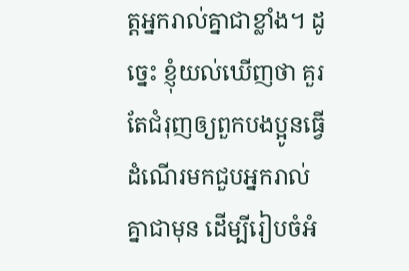ត្តអ្នករាល់គ្នាជាខ្លាំង។ ដូច្នេះ ខ្ញុំយល់ឃើញថា គួរតែជំរុញឲ្យពួកបងប្អូនធ្វើដំណើរមកជួបអ្នករាល់គ្នាជាមុន ដើម្បីរៀបចំអំ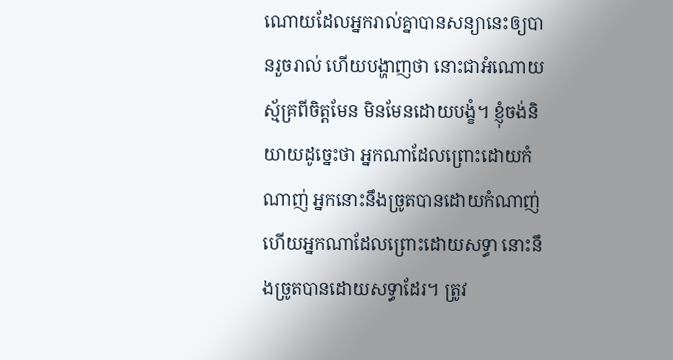ណោយដែលអ្នករាល់គ្នាបានសន្យានេះឲ្យបានរួចរាល់ ហើយបង្ហាញថា នោះជាអំណោយស្ម័គ្រពីចិត្តមែន មិនមែនដោយបង្ខំ។ ខ្ញុំចង់និយាយដូច្នេះថា អ្នកណាដែលព្រោះដោយកំណាញ់ អ្នកនោះនឹងច្រូតបានដោយកំណាញ់ ហើយអ្នកណាដែលព្រោះដោយសទ្ធា នោះនឹងច្រូតបានដោយសទ្ធាដែរ។ ត្រូវ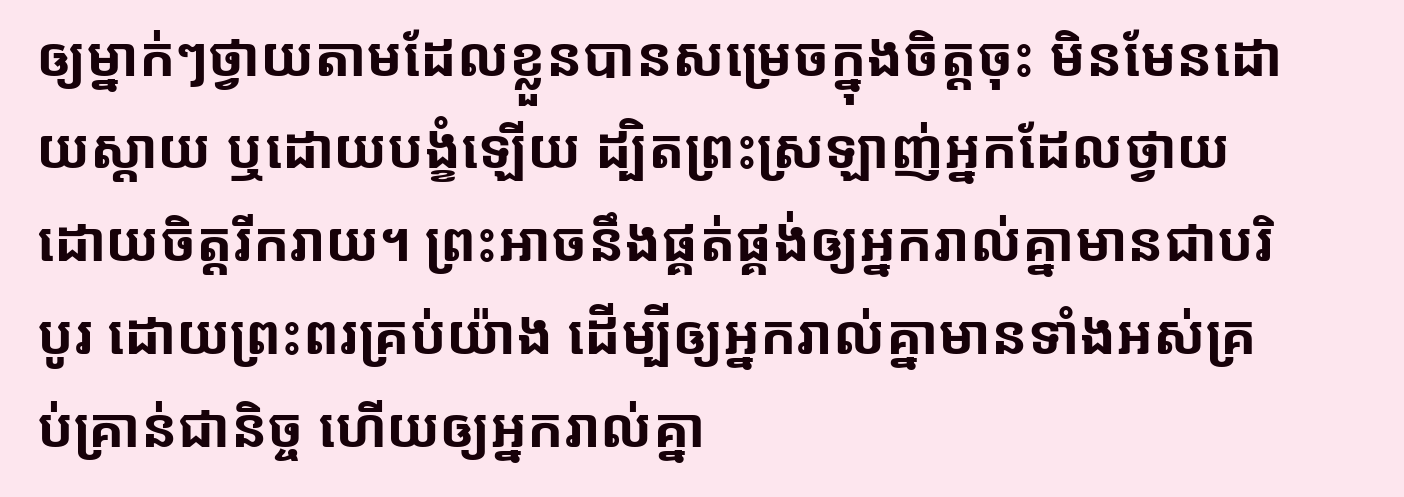ឲ្យម្នាក់ៗថ្វាយតាមដែលខ្លួនបានសម្រេចក្នុងចិត្តចុះ មិនមែនដោយស្តាយ ឬដោយបង្ខំឡើយ ដ្បិតព្រះស្រឡាញ់អ្នកដែលថ្វាយដោយចិត្តរីករាយ។ ព្រះអាចនឹងផ្គត់ផ្គង់ឲ្យអ្នករាល់គ្នាមានជាបរិបូរ ដោយព្រះពរគ្រប់យ៉ាង ដើម្បីឲ្យអ្នករាល់គ្នាមានទាំងអស់គ្រប់គ្រាន់ជានិច្ច ហើយឲ្យអ្នករាល់គ្នា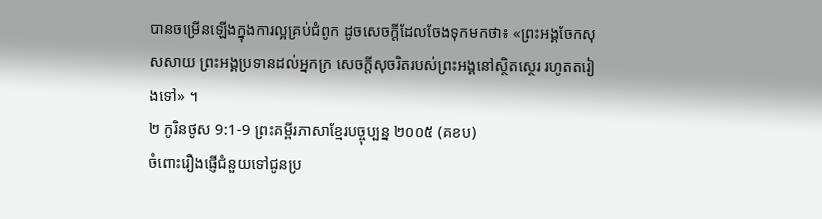បានចម្រើនឡើងក្នុងការល្អគ្រប់ជំពូក ដូចសេចក្តីដែលចែងទុកមកថា៖ «ព្រះអង្គចែកសុសសាយ ព្រះអង្គប្រទានដល់អ្នកក្រ សេចក្តីសុចរិតរបស់ព្រះអង្គនៅស្ថិតស្ថេរ រហូតតរៀងទៅ» ។
២ កូរិនថូស 9:1-9 ព្រះគម្ពីរភាសាខ្មែរបច្ចុប្បន្ន ២០០៥ (គខប)
ចំពោះរឿងផ្ញើជំនួយទៅជូនប្រ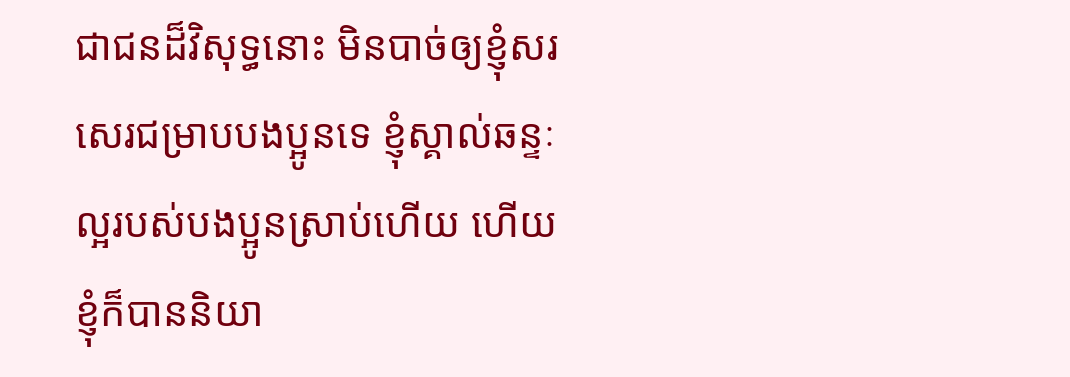ជាជនដ៏វិសុទ្ធនោះ មិនបាច់ឲ្យខ្ញុំសរសេរជម្រាបបងប្អូនទេ ខ្ញុំស្គាល់ឆន្ទៈល្អរបស់បងប្អូនស្រាប់ហើយ ហើយខ្ញុំក៏បាននិយា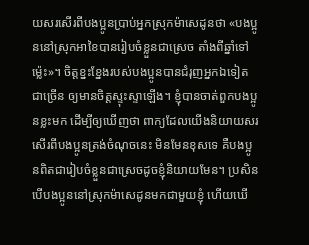យសរសើរពីបងប្អូនប្រាប់អ្នកស្រុកម៉ាសេដូនថា «បងប្អូននៅស្រុកអាខៃបានរៀបចំខ្លួនជាស្រេច តាំងពីឆ្នាំទៅម៉្លេះ»។ ចិត្តខ្នះខ្នែងរបស់បងប្អូនបានជំរុញអ្នកឯទៀតជាច្រើន ឲ្យមានចិត្តស្ទុះស្ទាឡើង។ ខ្ញុំបានចាត់ពួកបងប្អូនខ្លះមក ដើម្បីឲ្យឃើញថា ពាក្យដែលយើងនិយាយសរសើរពីបងប្អូនត្រង់ចំណុចនេះ មិនមែនខុសទេ គឺបងប្អូនពិតជារៀបចំខ្លួនជាស្រេចដូចខ្ញុំនិយាយមែន។ ប្រសិនបើបងប្អូននៅស្រុកម៉ាសេដូនមកជាមួយខ្ញុំ ហើយឃើ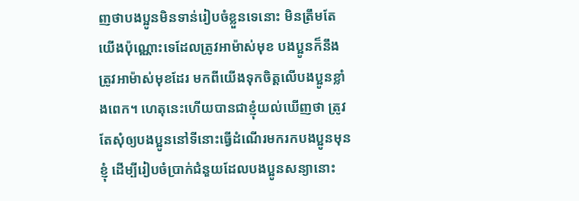ញថាបងប្អូនមិនទាន់រៀបចំខ្លួនទេនោះ មិនត្រឹមតែយើងប៉ុណ្ណោះទេដែលត្រូវអាម៉ាស់មុខ បងប្អូនក៏នឹងត្រូវអាម៉ាស់មុខដែរ មកពីយើងទុកចិត្តលើបងប្អូនខ្លាំងពេក។ ហេតុនេះហើយបានជាខ្ញុំយល់ឃើញថា ត្រូវតែសុំឲ្យបងប្អូននៅទីនោះធ្វើដំណើរមករកបងប្អូនមុនខ្ញុំ ដើម្បីរៀបចំប្រាក់ជំនួយដែលបងប្អូនសន្យានោះ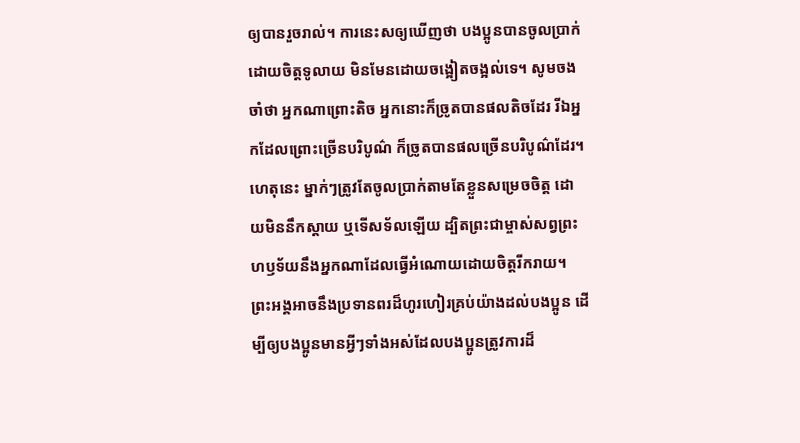ឲ្យបានរួចរាល់។ ការនេះសឲ្យឃើញថា បងប្អូនបានចូលប្រាក់ដោយចិត្តទូលាយ មិនមែនដោយចង្អៀតចង្អល់ទេ។ សូមចងចាំថា អ្នកណាព្រោះតិច អ្នកនោះក៏ច្រូតបានផលតិចដែរ រីឯអ្នកដែលព្រោះច្រើនបរិបូណ៌ ក៏ច្រូតបានផលច្រើនបរិបូណ៌ដែរ។ ហេតុនេះ ម្នាក់ៗត្រូវតែចូលប្រាក់តាមតែខ្លួនសម្រេចចិត្ត ដោយមិននឹកស្ដាយ ឬទើសទ័លឡើយ ដ្បិតព្រះជាម្ចាស់សព្វព្រះហឫទ័យនឹងអ្នកណាដែលធ្វើអំណោយដោយចិត្តរីករាយ។ ព្រះអង្គអាចនឹងប្រទានពរដ៏ហូរហៀរគ្រប់យ៉ាងដល់បងប្អូន ដើម្បីឲ្យបងប្អូនមានអ្វីៗទាំងអស់ដែលបងប្អូនត្រូវការដ៏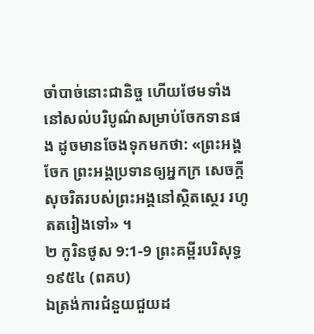ចាំបាច់នោះជានិច្ច ហើយថែមទាំងនៅសល់បរិបូណ៌សម្រាប់ចែកទានផង ដូចមានចែងទុកមកថា: «ព្រះអង្គចែក ព្រះអង្គប្រទានឲ្យអ្នកក្រ សេចក្ដីសុចរិតរបស់ព្រះអង្គនៅស្ថិតស្ថេរ រហូតតរៀងទៅ» ។
២ កូរិនថូស 9:1-9 ព្រះគម្ពីរបរិសុទ្ធ ១៩៥៤ (ពគប)
ឯត្រង់ការជំនួយជួយដ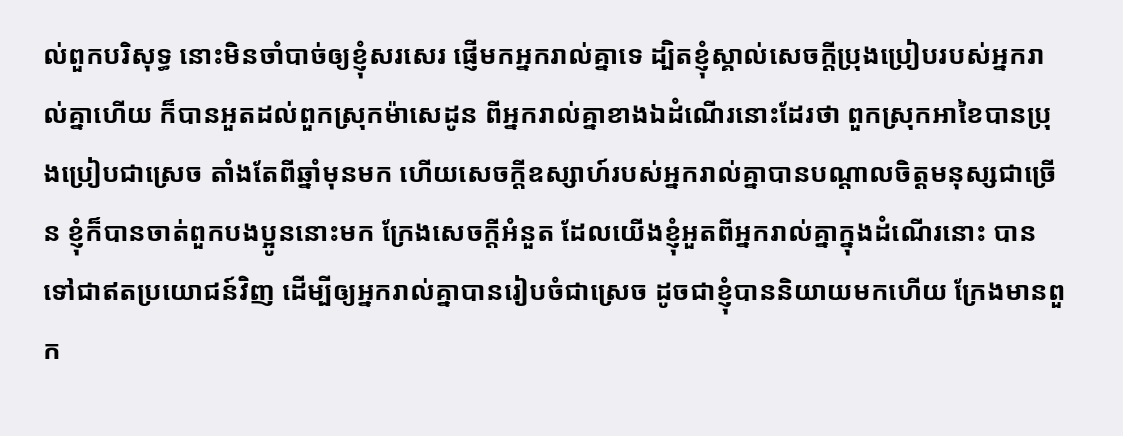ល់ពួកបរិសុទ្ធ នោះមិនចាំបាច់ឲ្យខ្ញុំសរសេរ ផ្ញើមកអ្នករាល់គ្នាទេ ដ្បិតខ្ញុំស្គាល់សេចក្ដីប្រុងប្រៀបរបស់អ្នករាល់គ្នាហើយ ក៏បានអួតដល់ពួកស្រុកម៉ាសេដូន ពីអ្នករាល់គ្នាខាងឯដំណើរនោះដែរថា ពួកស្រុកអាខៃបានប្រុងប្រៀបជាស្រេច តាំងតែពីឆ្នាំមុនមក ហើយសេចក្ដីឧស្សាហ៍របស់អ្នករាល់គ្នាបានបណ្តាលចិត្តមនុស្សជាច្រើន ខ្ញុំក៏បានចាត់ពួកបងប្អូននោះមក ក្រែងសេចក្ដីអំនួត ដែលយើងខ្ញុំអួតពីអ្នករាល់គ្នាក្នុងដំណើរនោះ បានទៅជាឥតប្រយោជន៍វិញ ដើម្បីឲ្យអ្នករាល់គ្នាបានរៀបចំជាស្រេច ដូចជាខ្ញុំបាននិយាយមកហើយ ក្រែងមានពួក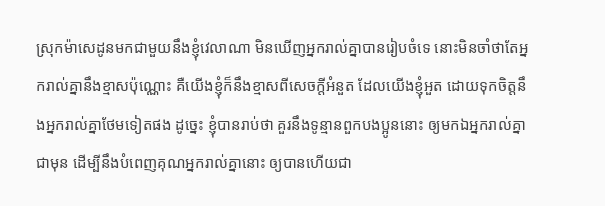ស្រុកម៉ាសេដូនមកជាមួយនឹងខ្ញុំវេលាណា មិនឃើញអ្នករាល់គ្នាបានរៀបចំទេ នោះមិនចាំថាតែអ្នករាល់គ្នានឹងខ្មាសប៉ុណ្ណោះ គឺយើងខ្ញុំក៏នឹងខ្មាសពីសេចក្ដីអំនួត ដែលយើងខ្ញុំអួត ដោយទុកចិត្តនឹងអ្នករាល់គ្នាថែមទៀតផង ដូច្នេះ ខ្ញុំបានរាប់ថា គួរនឹងទូន្មានពួកបងប្អូននោះ ឲ្យមកឯអ្នករាល់គ្នាជាមុន ដើម្បីនឹងបំពេញគុណអ្នករាល់គ្នានោះ ឲ្យបានហើយជា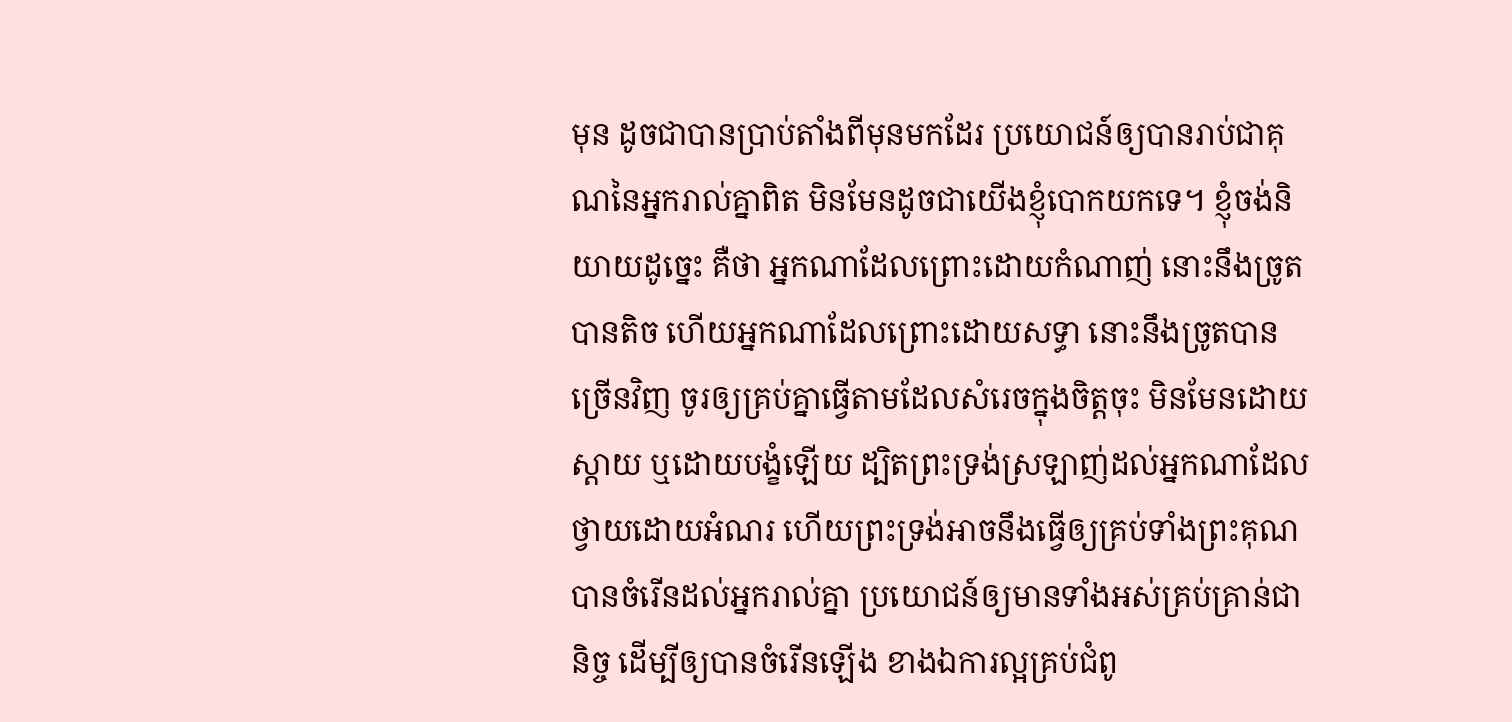មុន ដូចជាបានប្រាប់តាំងពីមុនមកដែរ ប្រយោជន៍ឲ្យបានរាប់ជាគុណនៃអ្នករាល់គ្នាពិត មិនមែនដូចជាយើងខ្ញុំបោកយកទេ។ ខ្ញុំចង់និយាយដូច្នេះ គឺថា អ្នកណាដែលព្រោះដោយកំណាញ់ នោះនឹងច្រូតបានតិច ហើយអ្នកណាដែលព្រោះដោយសទ្ធា នោះនឹងច្រូតបានច្រើនវិញ ចូរឲ្យគ្រប់គ្នាធ្វើតាមដែលសំរេចក្នុងចិត្តចុះ មិនមែនដោយស្តាយ ឬដោយបង្ខំឡើយ ដ្បិតព្រះទ្រង់ស្រឡាញ់ដល់អ្នកណាដែលថ្វាយដោយអំណរ ហើយព្រះទ្រង់អាចនឹងធ្វើឲ្យគ្រប់ទាំងព្រះគុណ បានចំរើនដល់អ្នករាល់គ្នា ប្រយោជន៍ឲ្យមានទាំងអស់គ្រប់គ្រាន់ជានិច្ច ដើម្បីឲ្យបានចំរើនឡើង ខាងឯការល្អគ្រប់ជំពូ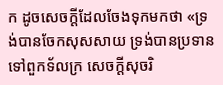ក ដូចសេចក្ដីដែលចែងទុកមកថា «ទ្រង់បានចែកសុសសាយ ទ្រង់បានប្រទានទៅពួកទ័លក្រ សេចក្ដីសុចរិ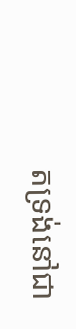តទ្រង់នៅជា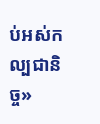ប់អស់កល្បជានិច្ច»